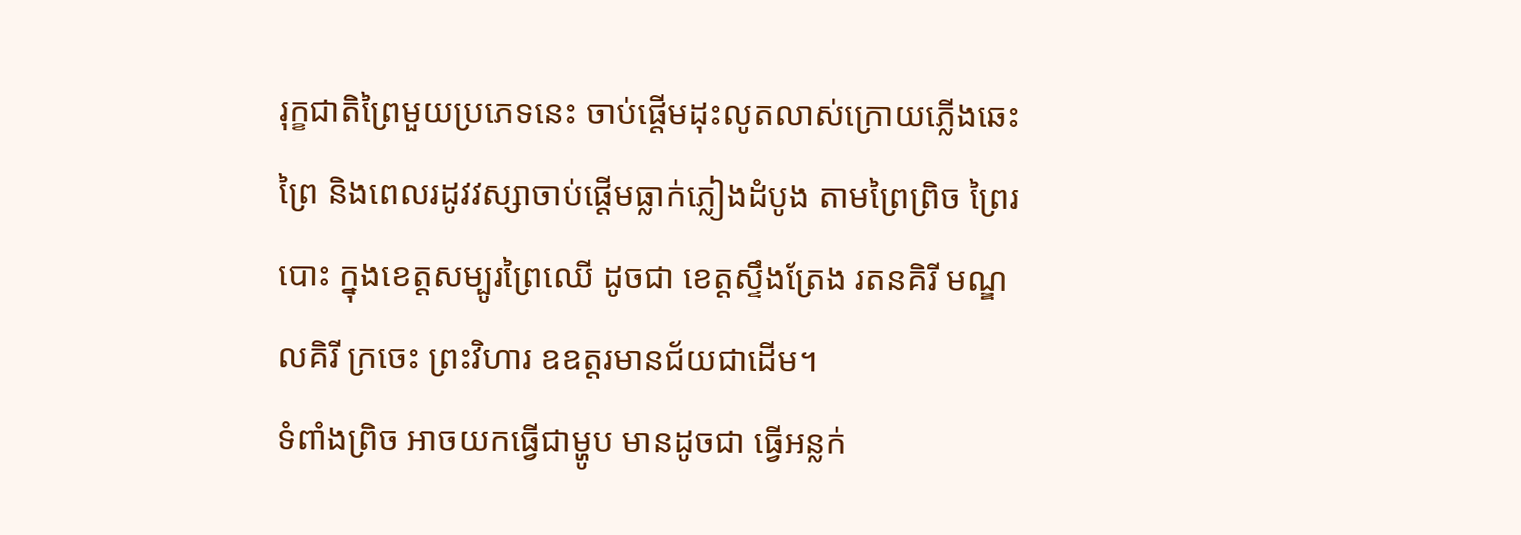រុក្ខជាតិព្រៃមួយប្រភេទនេះ ចាប់ផ្តើមដុះលូតលាស់ក្រោយភ្លើងឆេះព្រៃ និងពេលរដូវវស្សាចាប់ផ្តើមធ្លាក់ភ្លៀងដំបូង តាមព្រៃព្រិច ព្រៃរបោះ ក្នុងខេត្តសម្បូរព្រៃឈើ ដូចជា ខេត្តស្ទឹងត្រែង រតនគិរី មណ្ឌលគិរី ក្រចេះ ព្រះវិហារ ឧឧត្តរមានជ័យជាដើម។
ទំពាំងព្រិច អាចយកធ្វើជាម្ហូប មានដូចជា ធ្វើអន្លក់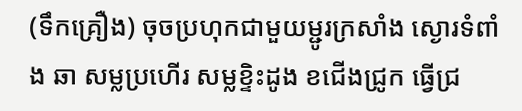(ទឹកគ្រឿង) ចុចប្រហុកជាមួយម្ជូរក្រសាំង ស្ងោរទំពាំង ឆា សម្លប្រហើរ សម្លខ្ទិះដូង ខជើងជ្រូក ធ្វើជ្រ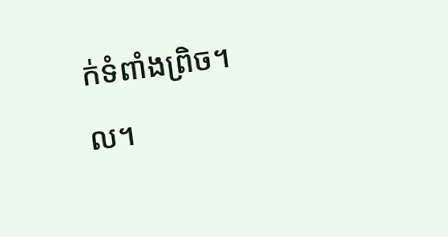ក់ទំពាំងព្រិច។ល។